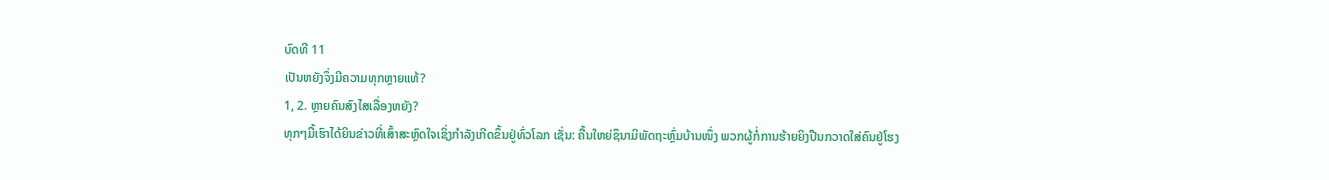ບົດທີ 11
ເປັນຫຍັງຈຶ່ງມີຄວາມທຸກຫຼາຍແທ້?
1, 2. ຫຼາຍຄົນສົງໄສເລື່ອງຫຍັງ?
ທຸກໆມື້ເຮົາໄດ້ຍິນຂ່າວທີ່ເສົ້າສະຫຼົດໃຈເຊິ່ງກຳລັງເກີດຂຶ້ນຢູ່ທົ່ວໂລກ ເຊັ່ນ: ຄື້ນໃຫຍ່ຊຶນາມິພັດຖະຫຼົ່ມບ້ານໜຶ່ງ ພວກຜູ້ກໍ່ການຮ້າຍຍິງປືນກວາດໃສ່ຄົນຢູ່ໂຮງ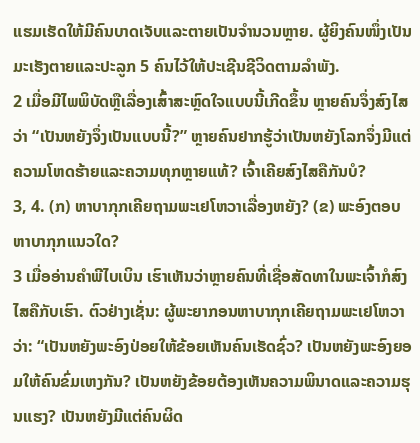ແຮມເຮັດໃຫ້ມີຄົນບາດເຈັບແລະຕາຍເປັນຈຳນວນຫຼາຍ. ຜູ້ຍິງຄົນໜຶ່ງເປັນມະເຮັງຕາຍແລະປະລູກ 5 ຄົນໄວ້ໃຫ້ປະເຊີນຊີວິດຕາມລຳພັງ.
2 ເມື່ອມີໄພພິບັດຫຼືເລື່ອງເສົ້າສະຫຼົດໃຈແບບນີ້ເກີດຂຶ້ນ ຫຼາຍຄົນຈຶ່ງສົງໄສວ່າ “ເປັນຫຍັງຈຶ່ງເປັນແບບນີ້?” ຫຼາຍຄົນຢາກຮູ້ວ່າເປັນຫຍັງໂລກຈຶ່ງມີແຕ່ຄວາມໂຫດຮ້າຍແລະຄວາມທຸກຫຼາຍແທ້? ເຈົ້າເຄີຍສົງໄສຄືກັນບໍ?
3, 4. (ກ) ຫາບາກຸກເຄີຍຖາມພະເຢໂຫວາເລື່ອງຫຍັງ? (ຂ) ພະອົງຕອບຫາບາກຸກແນວໃດ?
3 ເມື່ອອ່ານຄຳພີໄບເບິນ ເຮົາເຫັນວ່າຫຼາຍຄົນທີ່ເຊື່ອສັດທາໃນພະເຈົ້າກໍສົງໄສຄືກັບເຮົາ. ຕົວຢ່າງເຊັ່ນ: ຜູ້ພະຍາກອນຫາບາກຸກເຄີຍຖາມພະເຢໂຫວາວ່າ: “ເປັນຫຍັງພະອົງປ່ອຍໃຫ້ຂ້ອຍເຫັນຄົນເຮັດຊົ່ວ? ເປັນຫຍັງພະອົງຍອມໃຫ້ຄົນຂົ່ມເຫງກັນ? ເປັນຫຍັງຂ້ອຍຕ້ອງເຫັນຄວາມພິນາດແລະຄວາມຮຸນແຮງ? ເປັນຫຍັງມີແຕ່ຄົນຜິດ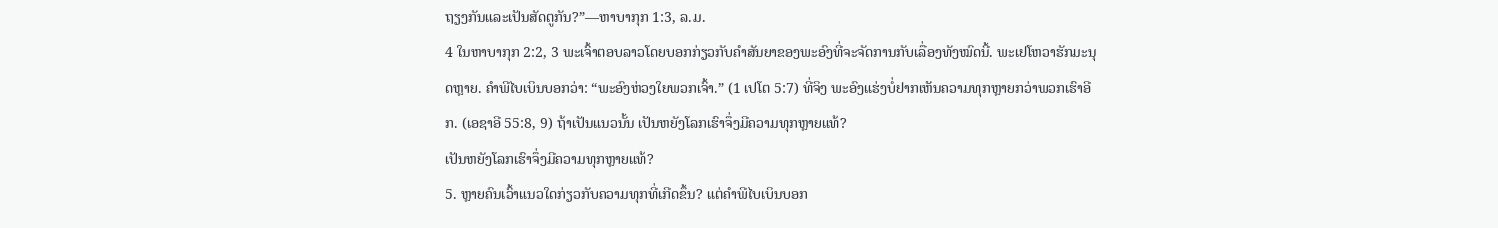ຖຽງກັນແລະເປັນສັດຕູກັນ?”—ຫາບາກຸກ 1:3, ລ.ມ.
4 ໃນຫາບາກຸກ 2:2, 3 ພະເຈົ້າຕອບລາວໂດຍບອກກ່ຽວກັບຄຳສັນຍາຂອງພະອົງທີ່ຈະຈັດການກັບເລື່ອງທັງໝົດນີ້. ພະເຢໂຫວາຮັກມະນຸດຫຼາຍ. ຄຳພີໄບເບິນບອກວ່າ: “ພະອົງຫ່ວງໃຍພວກເຈົ້າ.” (1 ເປໂຕ 5:7) ທີ່ຈິງ ພະອົງແຮ່ງບໍ່ຢາກເຫັນຄວາມທຸກຫຼາຍກວ່າພວກເຮົາອີກ. (ເອຊາອີ 55:8, 9) ຖ້າເປັນແນວນັ້ນ ເປັນຫຍັງໂລກເຮົາຈຶ່ງມີຄວາມທຸກຫຼາຍແທ້?
ເປັນຫຍັງໂລກເຮົາຈຶ່ງມີຄວາມທຸກຫຼາຍແທ້?
5. ຫຼາຍຄົນເວົ້າແນວໃດກ່ຽວກັບຄວາມທຸກທີ່ເກີດຂຶ້ນ? ແຕ່ຄຳພີໄບເບິນບອກ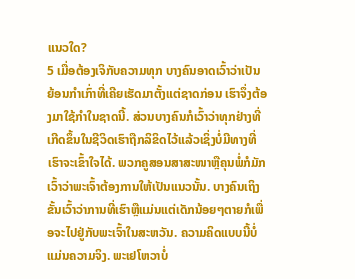ແນວໃດ?
5 ເມື່ອຕ້ອງເຈິກັບຄວາມທຸກ ບາງຄົນອາດເວົ້າວ່າເປັນຍ້ອນກຳເກົ່າທີ່ເຄີຍເຮັດມາຕັ້ງແຕ່ຊາດກ່ອນ ເຮົາຈຶ່ງຕ້ອງມາໃຊ້ກຳໃນຊາດນີ້. ສ່ວນບາງຄົນກໍເວົ້າວ່າທຸກຢ່າງທີ່ເກີດຂຶ້ນໃນຊີວິດເຮົາຖືກລິຂິດໄວ້ແລ້ວເຊິ່ງບໍ່ມີທາງທີ່ເຮົາຈະເຂົ້າໃຈໄດ້. ພວກຄູສອນສາສະໜາຫຼືຄຸນພໍ່ກໍມັກເວົ້າວ່າພະເຈົ້າຕ້ອງການໃຫ້ເປັນແນວນັ້ນ. ບາງຄົນເຖິງຂັ້ນເວົ້າວ່າການທີ່ເຮົາຫຼືແມ່ນແຕ່ເດັກນ້ອຍໆຕາຍກໍເພື່ອຈະໄປຢູ່ກັບພະເຈົ້າໃນສະຫວັນ. ຄວາມຄິດແບບນີ້ບໍ່ແມ່ນຄວາມຈິງ. ພະເຢໂຫວາບໍ່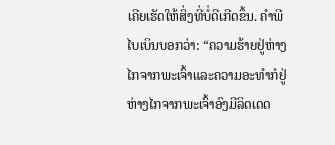ເຄີຍເຮັດໃຫ້ສິ່ງທີ່ບໍ່ດີເກີດຂຶ້ນ. ຄຳພີໄບເບິນບອກວ່າ: “ຄວາມຮ້າຍຢູ່ຫ່າງໄກຈາກພະເຈົ້າແລະຄວາມອະທຳກໍຢູ່ຫ່າງໄກຈາກພະເຈົ້າອົງມີລິດເດດ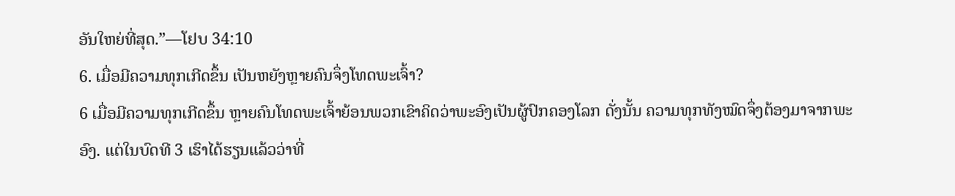ອັນໃຫຍ່ທີ່ສຸດ.”—ໂຢບ 34:10
6. ເມື່ອມີຄວາມທຸກເກີດຂຶ້ນ ເປັນຫຍັງຫຼາຍຄົນຈຶ່ງໂທດພະເຈົ້າ?
6 ເມື່ອມີຄວາມທຸກເກີດຂຶ້ນ ຫຼາຍຄົນໂທດພະເຈົ້າຍ້ອນພວກເຂົາຄິດວ່າພະອົງເປັນຜູ້ປົກຄອງໂລກ ດັ່ງນັ້ນ ຄວາມທຸກທັງໝົດຈຶ່ງຕ້ອງມາຈາກພະອົງ. ແຕ່ໃນບົດທີ 3 ເຮົາໄດ້ຮຽນແລ້ວວ່າທີ່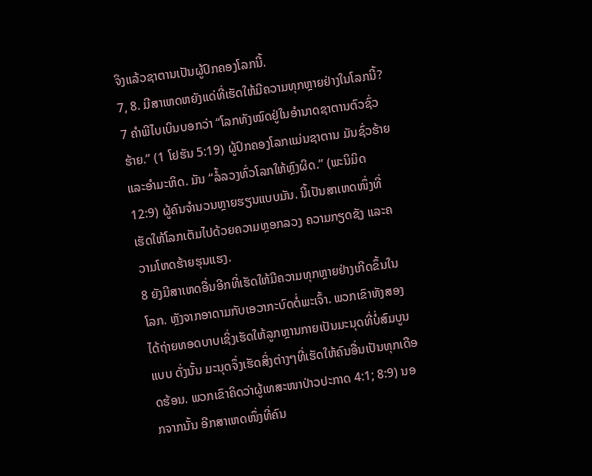ຈິງແລ້ວຊາຕານເປັນຜູ້ປົກຄອງໂລກນີ້.
7, 8. ມີສາເຫດຫຍັງແດ່ທີ່ເຮັດໃຫ້ມີຄວາມທຸກຫຼາຍຢ່າງໃນໂລກນີ້?
7 ຄຳພີໄບເບິນບອກວ່າ “ໂລກທັງໝົດຢູ່ໃນອຳນາດຊາຕານຕົວຊົ່ວຮ້າຍ.” (1 ໂຢຮັນ 5:19) ຜູ້ປົກຄອງໂລກແມ່ນຊາຕານ ມັນຊົ່ວຮ້າຍແລະອຳມະຫິດ. ມັນ “ລໍ້ລວງທົ່ວໂລກໃຫ້ຫຼົງຜິດ.” (ພະນິມິດ 12:9) ຜູ້ຄົນຈຳນວນຫຼາຍຮຽນແບບມັນ. ນີ້ເປັນສາເຫດໜຶ່ງທີ່ເຮັດໃຫ້ໂລກເຕັມໄປດ້ວຍຄວາມຫຼອກລວງ ຄວາມກຽດຊັງ ແລະຄວາມໂຫດຮ້າຍຮຸນແຮງ.
8 ຍັງມີສາເຫດອື່ນອີກທີ່ເຮັດໃຫ້ມີຄວາມທຸກຫຼາຍຢ່າງເກີດຂຶ້ນໃນໂລກ. ຫຼັງຈາກອາດາມກັບເອວາກະບົດຕໍ່ພະເຈົ້າ. ພວກເຂົາທັງສອງໄດ້ຖ່າຍທອດບາບເຊິ່ງເຮັດໃຫ້ລູກຫຼານກາຍເປັນມະນຸດທີ່ບໍ່ສົມບູນແບບ ດັ່ງນັ້ນ ມະນຸດຈຶ່ງເຮັດສິ່ງຕ່າງໆທີ່ເຮັດໃຫ້ຄົນອື່ນເປັນທຸກເດືອດຮ້ອນ. ພວກເຂົາຄິດວ່າຜູ້ເທສະໜາປ່າວປະກາດ 4:1; 8:9) ນອກຈາກນັ້ນ ອີກສາເຫດໜຶ່ງທີ່ຄົນ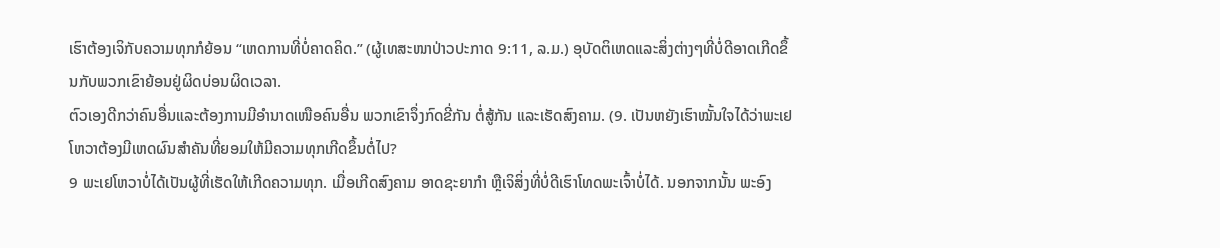ເຮົາຕ້ອງເຈິກັບຄວາມທຸກກໍຍ້ອນ “ເຫດການທີ່ບໍ່ຄາດຄິດ.” (ຜູ້ເທສະໜາປ່າວປະກາດ 9:11, ລ.ມ.) ອຸບັດຕິເຫດແລະສິ່ງຕ່າງໆທີ່ບໍ່ດີອາດເກີດຂຶ້ນກັບພວກເຂົາຍ້ອນຢູ່ຜິດບ່ອນຜິດເວລາ.
ຕົວເອງດີກວ່າຄົນອື່ນແລະຕ້ອງການມີອຳນາດເໜືອຄົນອື່ນ ພວກເຂົາຈຶ່ງກົດຂີ່ກັນ ຕໍ່ສູ້ກັນ ແລະເຮັດສົງຄາມ. (9. ເປັນຫຍັງເຮົາໝັ້ນໃຈໄດ້ວ່າພະເຢໂຫວາຕ້ອງມີເຫດຜົນສຳຄັນທີ່ຍອມໃຫ້ມີຄວາມທຸກເກີດຂຶ້ນຕໍ່ໄປ?
9 ພະເຢໂຫວາບໍ່ໄດ້ເປັນຜູ້ທີ່ເຮັດໃຫ້ເກີດຄວາມທຸກ. ເມື່ອເກີດສົງຄາມ ອາດຊະຍາກຳ ຫຼືເຈິສິ່ງທີ່ບໍ່ດີເຮົາໂທດພະເຈົ້າບໍ່ໄດ້. ນອກຈາກນັ້ນ ພະອົງ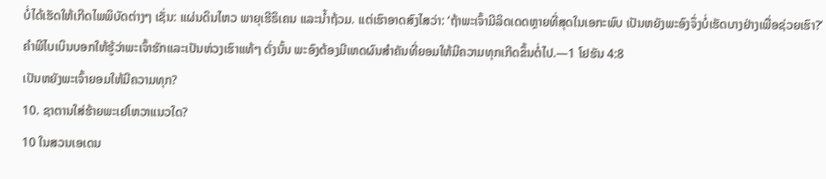ບໍ່ໄດ້ເຮັດໃຫ້ເກີດໄພພິບັດຕ່າງໆ ເຊັ່ນ: ແຜ່ນດິນໄຫວ ພາຍຸເຮີຣິເຄນ ແລະນ້ຳຖ້ວມ. ແຕ່ເຮົາອາດສົງໄສວ່າ: ‘ຖ້າພະເຈົ້າມີລິດເດດຫຼາຍທີ່ສຸດໃນເອກະພົບ ເປັນຫຍັງພະອົງຈຶ່ງບໍ່ເຮັດບາງຢ່າງເພື່ອຊ່ວຍເຮົາ?’ ຄຳພີໄບເບິນບອກໃຫ້ຮູ້ວ່າພະເຈົ້າຮັກແລະເປັນຫ່ວງເຮົາແທ້ໆ ດັ່ງນັ້ນ ພະອົງຕ້ອງມີເຫດຜົນສຳຄັນທີ່ຍອມໃຫ້ມີຄວາມທຸກເກີດຂຶ້ນຕໍ່ໄປ.—1 ໂຢຮັນ 4:8
ເປັນຫຍັງພະເຈົ້າຍອມໃຫ້ມີຄວາມທຸກ?
10. ຊາຕານໃສ່ຮ້າຍພະເຢໂຫວາແນວໃດ?
10 ໃນສວນເອເດນ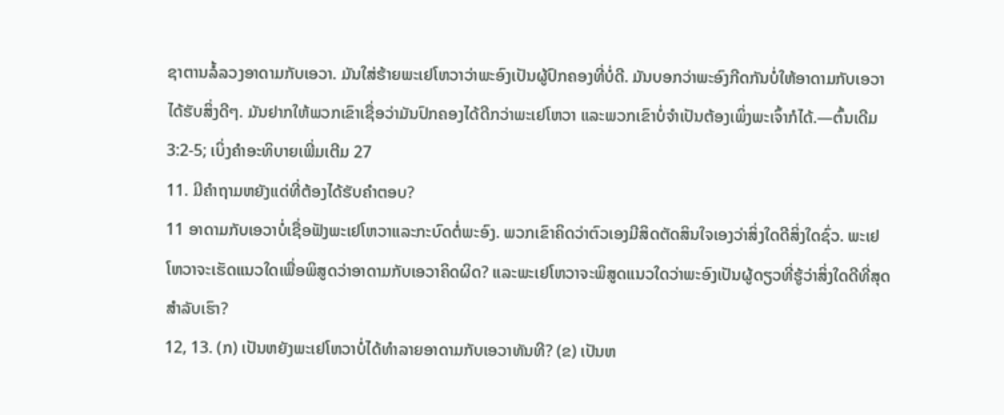ຊາຕານລໍ້ລວງອາດາມກັບເອວາ. ມັນໃສ່ຮ້າຍພະເຢໂຫວາວ່າພະອົງເປັນຜູ້ປົກຄອງທີ່ບໍ່ດີ. ມັນບອກວ່າພະອົງກີດກັນບໍ່ໃຫ້ອາດາມກັບເອວາໄດ້ຮັບສິ່ງດີໆ. ມັນຢາກໃຫ້ພວກເຂົາເຊື່ອວ່າມັນປົກຄອງໄດ້ດີກວ່າພະເຢໂຫວາ ແລະພວກເຂົາບໍ່ຈຳເປັນຕ້ອງເພິ່ງພະເຈົ້າກໍໄດ້.—ຕົ້ນເດີມ 3:2-5; ເບິ່ງຄຳອະທິບາຍເພີ່ມເຕີມ 27
11. ມີຄຳຖາມຫຍັງແດ່ທີ່ຕ້ອງໄດ້ຮັບຄຳຕອບ?
11 ອາດາມກັບເອວາບໍ່ເຊື່ອຟັງພະເຢໂຫວາແລະກະບົດຕໍ່ພະອົງ. ພວກເຂົາຄິດວ່າຕົວເອງມີສິດຕັດສິນໃຈເອງວ່າສິ່ງໃດດີສິ່ງໃດຊົ່ວ. ພະເຢໂຫວາຈະເຮັດແນວໃດເພື່ອພິສູດວ່າອາດາມກັບເອວາຄິດຜິດ? ແລະພະເຢໂຫວາຈະພິສູດແນວໃດວ່າພະອົງເປັນຜູ້ດຽວທີ່ຮູ້ວ່າສິ່ງໃດດີທີ່ສຸດສຳລັບເຮົາ?
12, 13. (ກ) ເປັນຫຍັງພະເຢໂຫວາບໍ່ໄດ້ທຳລາຍອາດາມກັບເອວາທັນທີ? (ຂ) ເປັນຫ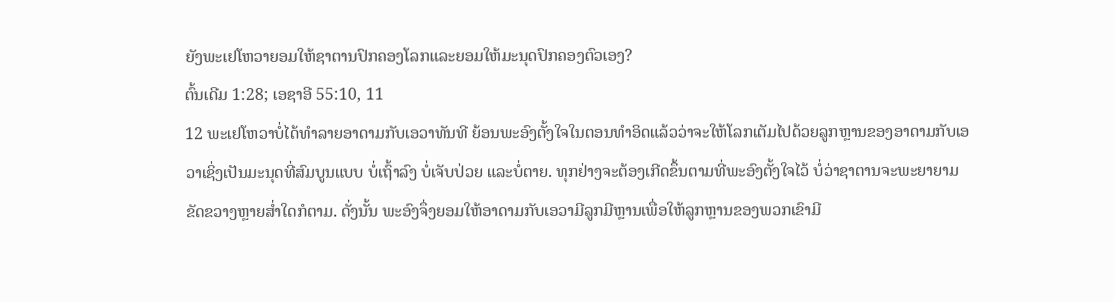ຍັງພະເຢໂຫວາຍອມໃຫ້ຊາຕານປົກຄອງໂລກແລະຍອມໃຫ້ມະນຸດປົກຄອງຕົວເອງ?
ຕົ້ນເດີມ 1:28; ເອຊາອີ 55:10, 11
12 ພະເຢໂຫວາບໍ່ໄດ້ທຳລາຍອາດາມກັບເອວາທັນທີ ຍ້ອນພະອົງຕັ້ງໃຈໃນຕອນທຳອິດແລ້ວວ່າຈະໃຫ້ໂລກເຕັມໄປດ້ວຍລູກຫຼານຂອງອາດາມກັບເອວາເຊິ່ງເປັນມະນຸດທີ່ສົມບູນແບບ ບໍ່ເຖົ້າລົງ ບໍ່ເຈັບປ່ວຍ ແລະບໍ່ຕາຍ. ທຸກຢ່າງຈະຕ້ອງເກີດຂຶ້ນຕາມທີ່ພະອົງຕັ້ງໃຈໄວ້ ບໍ່ວ່າຊາຕານຈະພະຍາຍາມຂັດຂວາງຫຼາຍສ່ຳໃດກໍຕາມ. ດັ່ງນັ້ນ ພະອົງຈຶ່ງຍອມໃຫ້ອາດາມກັບເອວາມີລູກມີຫຼານເພື່ອໃຫ້ລູກຫຼານຂອງພວກເຂົາມີ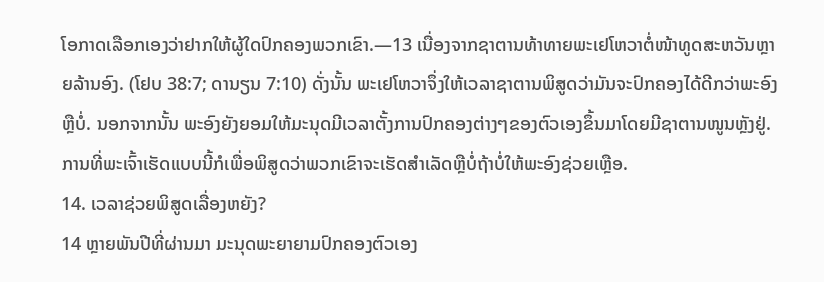ໂອກາດເລືອກເອງວ່າຢາກໃຫ້ຜູ້ໃດປົກຄອງພວກເຂົາ.—13 ເນື່ອງຈາກຊາຕານທ້າທາຍພະເຢໂຫວາຕໍ່ໜ້າທູດສະຫວັນຫຼາຍລ້ານອົງ. (ໂຢບ 38:7; ດານຽນ 7:10) ດັ່ງນັ້ນ ພະເຢໂຫວາຈຶ່ງໃຫ້ເວລາຊາຕານພິສູດວ່າມັນຈະປົກຄອງໄດ້ດີກວ່າພະອົງຫຼືບໍ່. ນອກຈາກນັ້ນ ພະອົງຍັງຍອມໃຫ້ມະນຸດມີເວລາຕັ້ງການປົກຄອງຕ່າງໆຂອງຕົວເອງຂຶ້ນມາໂດຍມີຊາຕານໜູນຫຼັງຢູ່. ການທີ່ພະເຈົ້າເຮັດແບບນີ້ກໍເພື່ອພິສູດວ່າພວກເຂົາຈະເຮັດສຳເລັດຫຼືບໍ່ຖ້າບໍ່ໃຫ້ພະອົງຊ່ວຍເຫຼືອ.
14. ເວລາຊ່ວຍພິສູດເລື່ອງຫຍັງ?
14 ຫຼາຍພັນປີທີ່ຜ່ານມາ ມະນຸດພະຍາຍາມປົກຄອງຕົວເອງ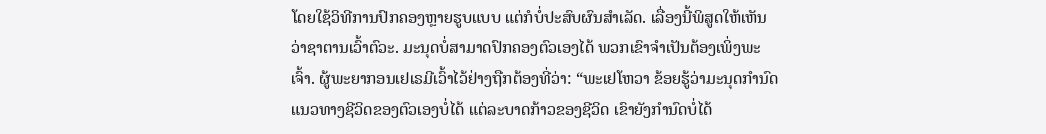ໂດຍໃຊ້ວິທີການປົກຄອງຫຼາຍຮູບແບບ ແຕ່ກໍບໍ່ປະສົບຜົນສຳເລັດ. ເລື່ອງນີ້ພິສູດໃຫ້ເຫັນວ່າຊາຕານເວົ້າຕົວະ. ມະນຸດບໍ່ສາມາດປົກຄອງຕົວເອງໄດ້ ພວກເຂົາຈຳເປັນຕ້ອງເພິ່ງພະເຈົ້າ. ຜູ້ພະຍາກອນເຢເຣມີເວົ້າໄວ້ຢ່າງຖືກຕ້ອງທີ່ວ່າ: “ພະເຢໂຫວາ ຂ້ອຍຮູ້ວ່າມະນຸດກຳນົດແນວທາງຊີວິດຂອງຕົວເອງບໍ່ໄດ້ ແຕ່ລະບາດກ້າວຂອງຊີວິດ ເຂົາຍັງກຳນົດບໍ່ໄດ້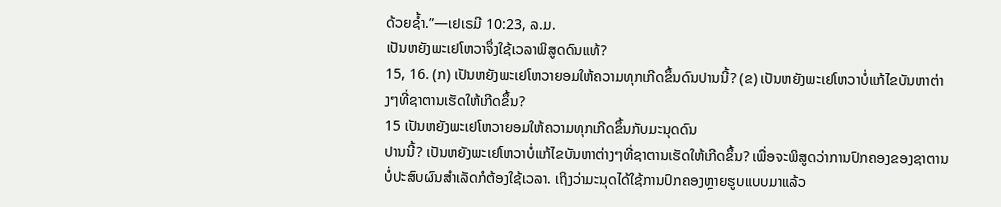ດ້ວຍຊ້ຳ.”—ເຢເຣມີ 10:23, ລ.ມ.
ເປັນຫຍັງພະເຢໂຫວາຈຶ່ງໃຊ້ເວລາພິສູດດົນແທ້?
15, 16. (ກ) ເປັນຫຍັງພະເຢໂຫວາຍອມໃຫ້ຄວາມທຸກເກີດຂຶ້ນດົນປານນີ້? (ຂ) ເປັນຫຍັງພະເຢໂຫວາບໍ່ແກ້ໄຂບັນຫາຕ່າງໆທີ່ຊາຕານເຮັດໃຫ້ເກີດຂຶ້ນ?
15 ເປັນຫຍັງພະເຢໂຫວາຍອມໃຫ້ຄວາມທຸກເກີດຂຶ້ນກັບມະນຸດດົນ
ປານນີ້? ເປັນຫຍັງພະເຢໂຫວາບໍ່ແກ້ໄຂບັນຫາຕ່າງໆທີ່ຊາຕານເຮັດໃຫ້ເກີດຂຶ້ນ? ເພື່ອຈະພິສູດວ່າການປົກຄອງຂອງຊາຕານບໍ່ປະສົບຜົນສຳເລັດກໍຕ້ອງໃຊ້ເວລາ. ເຖິງວ່າມະນຸດໄດ້ໃຊ້ການປົກຄອງຫຼາຍຮູບແບບມາແລ້ວ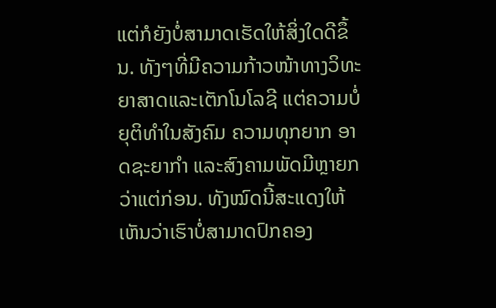ແຕ່ກໍຍັງບໍ່ສາມາດເຮັດໃຫ້ສິ່ງໃດດີຂຶ້ນ. ທັງໆທີ່ມີຄວາມກ້າວໜ້າທາງວິທະຍາສາດແລະເຕັກໂນໂລຊີ ແຕ່ຄວາມບໍ່ຍຸຕິທຳໃນສັງຄົມ ຄວາມທຸກຍາກ ອາດຊະຍາກຳ ແລະສົງຄາມພັດມີຫຼາຍກວ່າແຕ່ກ່ອນ. ທັງໝົດນີ້ສະແດງໃຫ້ເຫັນວ່າເຮົາບໍ່ສາມາດປົກຄອງ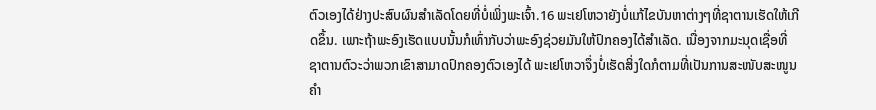ຕົວເອງໄດ້ຢ່າງປະສົບຜົນສຳເລັດໂດຍທີ່ບໍ່ເພິ່ງພະເຈົ້າ.16 ພະເຢໂຫວາຍັງບໍ່ແກ້ໄຂບັນຫາຕ່າງໆທີ່ຊາຕານເຮັດໃຫ້ເກີດຂຶ້ນ. ເພາະຖ້າພະອົງເຮັດແບບນັ້ນກໍເທົ່າກັບວ່າພະອົງຊ່ວຍມັນໃຫ້ປົກຄອງໄດ້ສຳເລັດ. ເນື່ອງຈາກມະນຸດເຊື່ອທີ່ຊາຕານຕົວະວ່າພວກເຂົາສາມາດປົກຄອງຕົວເອງໄດ້ ພະເຢໂຫວາຈຶ່ງບໍ່ເຮັດສິ່ງໃດກໍຕາມທີ່ເປັນການສະໜັບສະໜູນຄຳ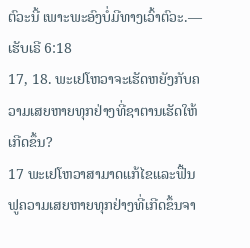ຕົວະນີ້ ເພາະພະອົງບໍ່ມີທາງເວົ້າຕົວະ.—ເຮັບເຣີ 6:18
17, 18. ພະເຢໂຫວາຈະເຮັດຫຍັງກັບຄວາມເສຍຫາຍທຸກຢ່າງທີ່ຊາຕານເຮັດໃຫ້ເກີດຂຶ້ນ?
17 ພະເຢໂຫວາສາມາດແກ້ໄຂແລະຟື້ນຟູຄວາມເສຍຫາຍທຸກຢ່າງທີ່ເກີດຂຶ້ນຈາ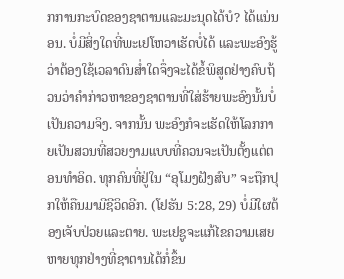ກການກະບົດຂອງຊາຕານແລະມະນຸດໄດ້ບໍ? ໄດ້ແນ່ນອນ. ບໍ່ມີສິ່ງໃດທີ່ພະເຢໂຫວາເຮັດບໍ່ໄດ້ ແລະພະອົງຮູ້ວ່າຕ້ອງໃຊ້ເວລາດົນສ່ຳໃດຈຶ່ງຈະໄດ້ຂໍ້ພິສູດຢ່າງຄົບຖ້ວນວ່າຄຳກ່າວຫາຂອງຊາຕານທີ່ໃສ່ຮ້າຍພະອົງນັ້ນບໍ່ເປັນຄວາມຈິງ. ຈາກນັ້ນ ພະອົງກໍຈະເຮັດໃຫ້ໂລກກາຍເປັນສວນທີ່ສວຍງາມແບບທີ່ຄວນຈະເປັນຕັ້ງແຕ່ຕອນທຳອິດ. ທຸກຄົນທີ່ຢູ່ໃນ “ອຸໂມງຝັງສົບ” ຈະຖືກປຸກໃຫ້ຄືນມາມີຊີວິດອີກ. (ໂຢຮັນ 5:28, 29) ບໍ່ມີໃຜຕ້ອງເຈັບປ່ວຍແລະຕາຍ. ພະເຢຊູຈະແກ້ໄຂຄວາມເສຍຫາຍທຸກຢ່າງທີ່ຊາຕານໄດ້ກໍ່ຂຶ້ນ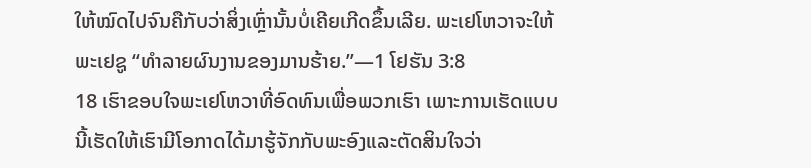ໃຫ້ໝົດໄປຈົນຄືກັບວ່າສິ່ງເຫຼົ່ານັ້ນບໍ່ເຄີຍເກີດຂຶ້ນເລີຍ. ພະເຢໂຫວາຈະໃຫ້ພະເຢຊູ “ທຳລາຍຜົນງານຂອງມານຮ້າຍ.”—1 ໂຢຮັນ 3:8
18 ເຮົາຂອບໃຈພະເຢໂຫວາທີ່ອົດທົນເພື່ອພວກເຮົາ ເພາະການເຮັດແບບນີ້ເຮັດໃຫ້ເຮົາມີໂອກາດໄດ້ມາຮູ້ຈັກກັບພະອົງແລະຕັດສິນໃຈວ່າ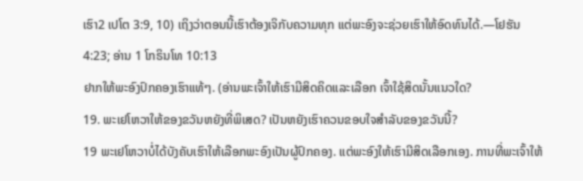ເຮົາ2 ເປໂຕ 3:9, 10) ເຖິງວ່າຕອນນີ້ເຮົາຕ້ອງເຈິກັບຄວາມທຸກ ແຕ່ພະອົງຈະຊ່ວຍເຮົາໃຫ້ອົດທົນໄດ້.—ໂຢຮັນ 4:23; ອ່ານ 1 ໂກຣິນໂທ 10:13
ຢາກໃຫ້ພະອົງປົກຄອງເຮົາແທ້ໆ. (ອ່ານພະເຈົ້າໃຫ້ເຮົາມີສິດຄິດແລະເລືອກ ເຈົ້າໃຊ້ສິດນັ້ນແນວໃດ?
19. ພະເຢໂຫວາໃຫ້ຂອງຂວັນຫຍັງທີ່ພິເສດ? ເປັນຫຍັງເຮົາຄວນຂອບໃຈສຳລັບຂອງຂວັນນີ້?
19 ພະເຢໂຫວາບໍ່ໄດ້ບັງຄັບເຮົາໃຫ້ເລືອກພະອົງເປັນຜູ້ປົກຄອງ. ແຕ່ພະອົງໃຫ້ເຮົາມີສິດເລືອກເອງ. ການທີ່ພະເຈົ້າໃຫ້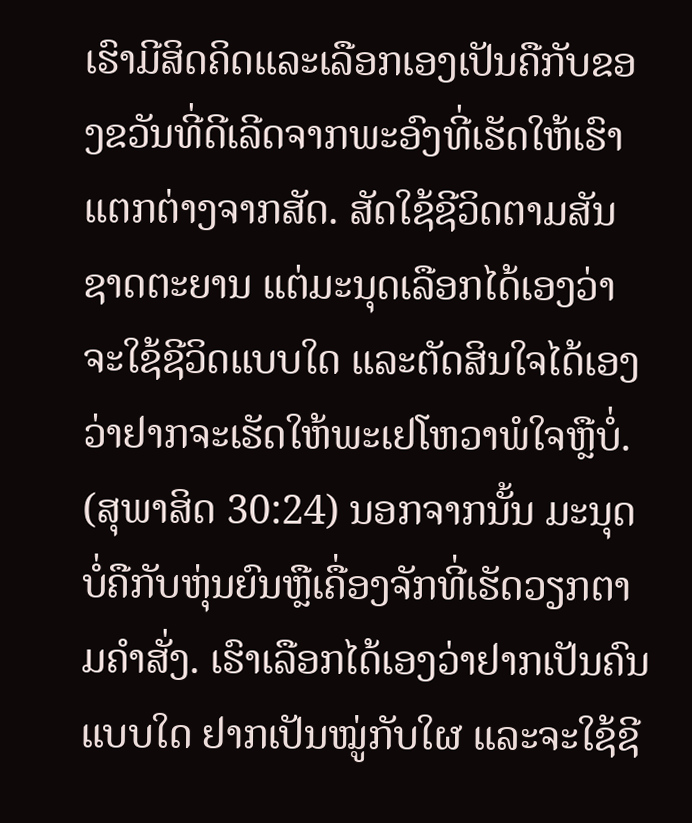ເຮົາມີສິດຄິດແລະເລືອກເອງເປັນຄືກັບຂອງຂວັນທີ່ດີເລີດຈາກພະອົງທີ່ເຮັດໃຫ້ເຮົາແຕກຕ່າງຈາກສັດ. ສັດໃຊ້ຊີວິດຕາມສັນຊາດຕະຍານ ແຕ່ມະນຸດເລືອກໄດ້ເອງວ່າຈະໃຊ້ຊີວິດແບບໃດ ແລະຕັດສິນໃຈໄດ້ເອງວ່າຢາກຈະເຮັດໃຫ້ພະເຢໂຫວາພໍໃຈຫຼືບໍ່. (ສຸພາສິດ 30:24) ນອກຈາກນັ້ນ ມະນຸດບໍ່ຄືກັບຫຸ່ນຍົນຫຼືເຄື່ອງຈັກທີ່ເຮັດວຽກຕາມຄຳສັ່ງ. ເຮົາເລືອກໄດ້ເອງວ່າຢາກເປັນຄົນແບບໃດ ຢາກເປັນໝູ່ກັບໃຜ ແລະຈະໃຊ້ຊີ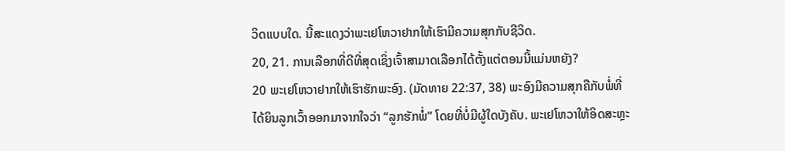ວິດແບບໃດ. ນີ້ສະແດງວ່າພະເຢໂຫວາຢາກໃຫ້ເຮົາມີຄວາມສຸກກັບຊີວິດ.
20, 21. ການເລືອກທີ່ດີທີ່ສຸດເຊິ່ງເຈົ້າສາມາດເລືອກໄດ້ຕັ້ງແຕ່ຕອນນີ້ແມ່ນຫຍັງ?
20 ພະເຢໂຫວາຢາກໃຫ້ເຮົາຮັກພະອົງ. (ມັດທາຍ 22:37, 38) ພະອົງມີຄວາມສຸກຄືກັບພໍ່ທີ່ໄດ້ຍິນລູກເວົ້າອອກມາຈາກໃຈວ່າ “ລູກຮັກພໍ່” ໂດຍທີ່ບໍ່ມີຜູ້ໃດບັງຄັບ. ພະເຢໂຫວາໃຫ້ອິດສະຫຼະ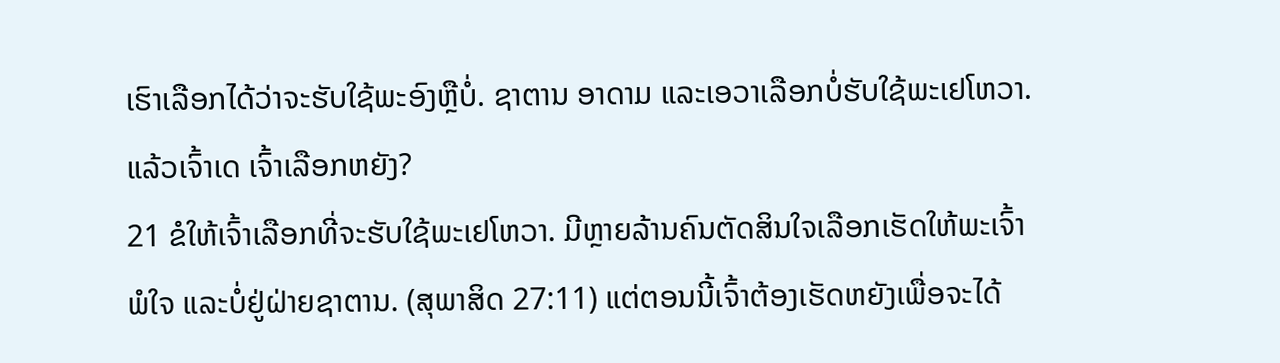ເຮົາເລືອກໄດ້ວ່າຈະຮັບໃຊ້ພະອົງຫຼືບໍ່. ຊາຕານ ອາດາມ ແລະເອວາເລືອກບໍ່ຮັບໃຊ້ພະເຢໂຫວາ. ແລ້ວເຈົ້າເດ ເຈົ້າເລືອກຫຍັງ?
21 ຂໍໃຫ້ເຈົ້າເລືອກທີ່ຈະຮັບໃຊ້ພະເຢໂຫວາ. ມີຫຼາຍລ້ານຄົນຕັດສິນໃຈເລືອກເຮັດໃຫ້ພະເຈົ້າພໍໃຈ ແລະບໍ່ຢູ່ຝ່າຍຊາຕານ. (ສຸພາສິດ 27:11) ແຕ່ຕອນນີ້ເຈົ້າຕ້ອງເຮັດຫຍັງເພື່ອຈະໄດ້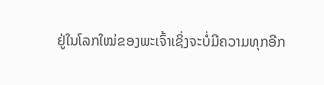ຢູ່ໃນໂລກໃໝ່ຂອງພະເຈົ້າເຊິ່ງຈະບໍ່ມີຄວາມທຸກອີກ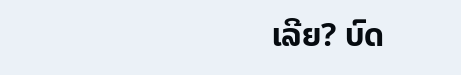ເລີຍ? ບົດ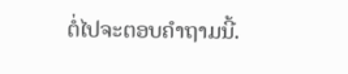ຕໍ່ໄປຈະຕອບຄຳຖາມນີ້.